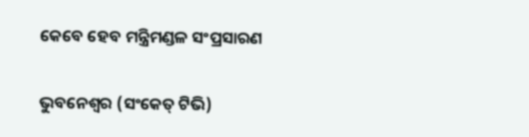କେବେ ହେବ ମନ୍ତ୍ରିମଣ୍ଡଳ ସଂପ୍ରସାରଣ

ଭୁବନେଶ୍ୱର (ସଂକେତ୍ ଟିଭି)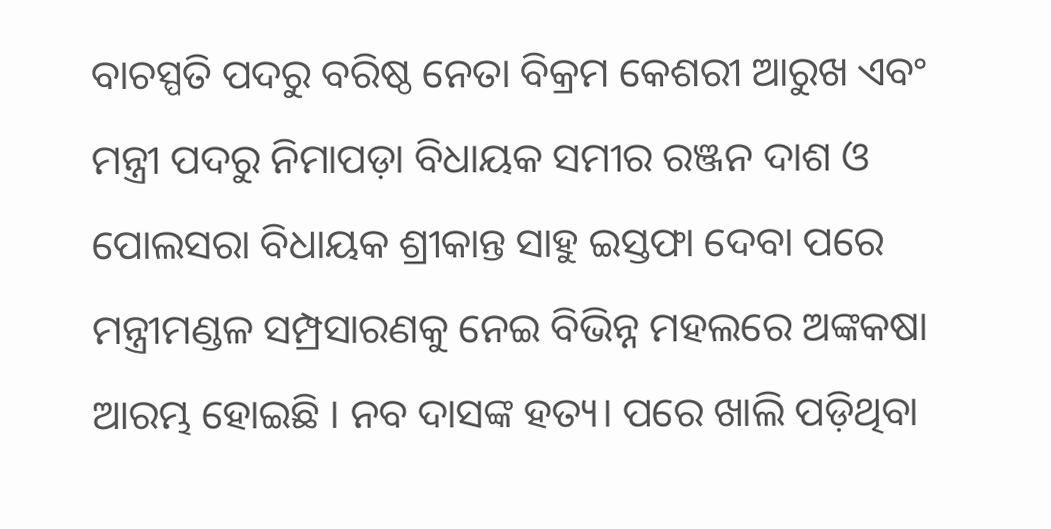ବାଚସ୍ପତି ପଦରୁ ବରିଷ୍ଠ ନେତା ବିକ୍ରମ କେଶରୀ ଆରୁଖ ଏବଂ ମନ୍ତ୍ରୀ ପଦରୁ ନିମାପଡ଼ା ବିଧାୟକ ସମୀର ରଞ୍ଜନ ଦାଶ ଓ ପୋଲସରା ବିଧାୟକ ଶ୍ରୀକାନ୍ତ ସାହୁ ଇସ୍ତଫା ଦେବା ପରେ ମନ୍ତ୍ରୀମଣ୍ଡଳ ସମ୍ପ୍ରସାରଣକୁ ନେଇ ବିଭିନ୍ନ ମହଲରେ ଅଙ୍କକଷା ଆରମ୍ଭ ହୋଇଛି । ନବ ଦାସଙ୍କ ହତ୍ୟ। ପରେ ଖାଲି ପଡ଼ିଥିବା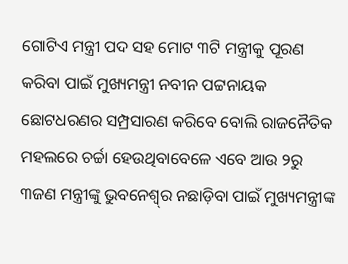ଗୋଟିଏ ମନ୍ତ୍ରୀ ପଦ ସହ ମୋଟ ୩ଟି ମନ୍ତ୍ରୀକୁ ପୂରଣ କରିବା ପାଇଁ ମୁଖ୍ୟମନ୍ତ୍ରୀ ନବୀନ ପଟ୍ଟନାୟକ ଛୋଟଧରଣର ସମ୍ପ୍ରସାରଣ କରିବେ ବୋଲି ରାଜନୈତିକ ମହଲରେ ଚର୍ଚ୍ଚା ହେଉଥିବାବେଳେ ଏବେ ଆଉ ୨ରୁ ୩ଜଣ ମନ୍ତ୍ରୀଙ୍କୁ ଭୁବନେଶ୍ୱ୍‌ର ନଛାଡ଼ିବା ପାଇଁ ମୁଖ୍ୟମନ୍ତ୍ରୀଙ୍କ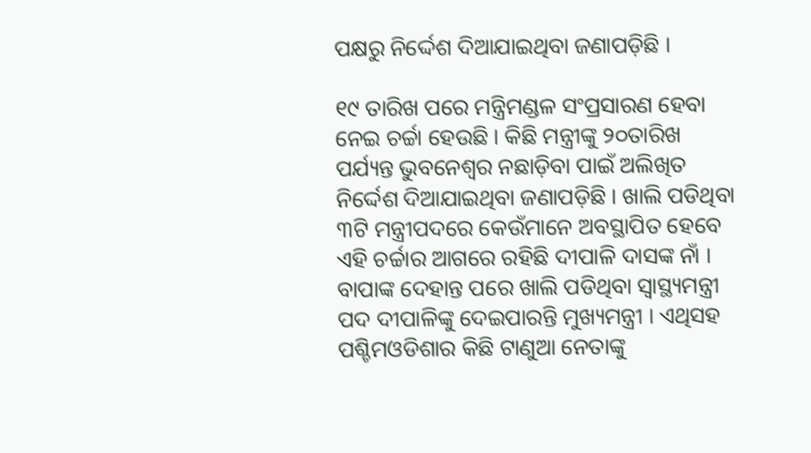ପକ୍ଷରୁ ନିର୍ଦ୍ଦେଶ ଦିଆଯାଇଥିବା ଜଣାପଡ଼ିଛି ।

୧୯ ତାରିଖ ପରେ ମନ୍ତ୍ରିମଣ୍ଡଳ ସଂପ୍ରସାରଣ ହେବା ନେଇ ଚର୍ଚ୍ଚା ହେଉଛି । କିଛି ମନ୍ତ୍ରୀଙ୍କୁ ୨୦ତାରିଖ ପର୍ଯ୍ୟନ୍ତ ଭୁବନେଶ୍ୱର ନଛାଡ଼ିବା ପାଇଁ ଅଲିଖିତ ନିର୍ଦ୍ଦେଶ ଦିଆଯାଇଥିବା ଜଣାପଡ଼ିଛି । ଖାଲି ପଡିଥିବା ୩ଟି ମନ୍ତ୍ରୀପଦରେ କେଉଁମାନେ ଅବସ୍ଥାପିତ ହେବେ ଏହି ଚର୍ଚ୍ଚାର ଆଗରେ ରହିଛି ଦୀପାଳି ଦାସଙ୍କ ନାଁ । ବାପାଙ୍କ ଦେହାନ୍ତ ପରେ ଖାଲି ପଡିଥିବା ସ୍ୱାସ୍ଥ୍ୟମନ୍ତ୍ରୀ ପଦ ଦୀପାଳିଙ୍କୁ ଦେଇପାରନ୍ତି ମୁଖ୍ୟମନ୍ତ୍ରୀ । ଏଥିସହ ପଶ୍ଚିମଓଡିଶାର କିଛି ଟାଣୁଆ ନେତାଙ୍କୁ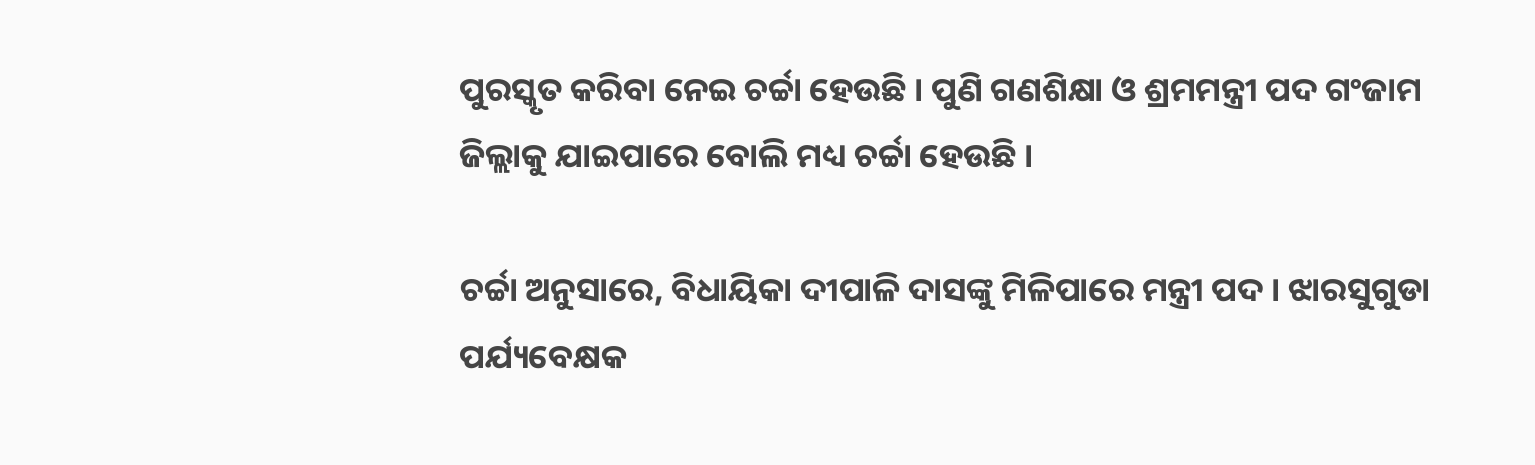ପୁରସ୍କୃତ କରିବା ନେଇ ଚର୍ଚ୍ଚା ହେଉଛି । ପୁଣି ଗଣଶିକ୍ଷା ଓ ଶ୍ରମମନ୍ତ୍ରୀ ପଦ ଗଂଜାମ ଜିଲ୍ଲାକୁ ଯାଇପାରେ ବୋଲି ମଧ୍ୟ ଚର୍ଚ୍ଚା ହେଉଛି ।

ଚର୍ଚ୍ଚା ଅନୁସାରେ, ବିଧାୟିକା ଦୀପାଳି ଦାସଙ୍କୁ ମିଳିପାରେ ମନ୍ତ୍ରୀ ପଦ । ଝାରସୁଗୁଡା ପର୍ଯ୍ୟବେକ୍ଷକ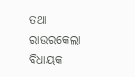ତଥା ରାଉରକେଲା ବିଧାୟକ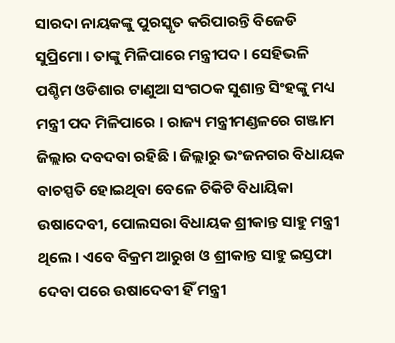ସାରଦା ନାୟକଙ୍କୁ ପୁରସ୍କୃତ କରିପାରନ୍ତି ବିଜେଡି ସୁପ୍ରିମୋ । ତାଙ୍କୁ ମିଳିପାରେ ମନ୍ତ୍ରୀପଦ । ସେହିଭଳି ପଶ୍ଚିମ ଓଡିଶାର ଟାଣୁଆ ସଂଗଠକ ସୁଶାନ୍ତ ସିଂହଙ୍କୁ ମଧ୍ୟ ମନ୍ତ୍ରୀ ପଦ ମିଳିପାରେ । ରାଜ୍ୟ ମନ୍ତ୍ରୀମଣ୍ଡଳରେ ଗଞ୍ଜାମ ଜିଲ୍ଲାର ଦବଦବା ରହିଛି । ଜିଲ୍ଲାରୁ ଭଂଜନଗର ବିଧାୟକ ବାଚସ୍ପତି ହୋଇଥିବା ବେଳେ ଚିକିଟି ବିଧାୟିକା ଉଷାଦେବୀ, ପୋଲସରା ବିଧାୟକ ଶ୍ରୀକାନ୍ତ ସାହୁ ମନ୍ତ୍ରୀ ଥିଲେ । ଏବେ ବିକ୍ରମ ଆରୁଖ ଓ ଶ୍ରୀକାନ୍ତ ସାହୁ ଇସ୍ତଫା ଦେବା ପରେ ଉଷାଦେବୀ ହିଁ ମନ୍ତ୍ରୀ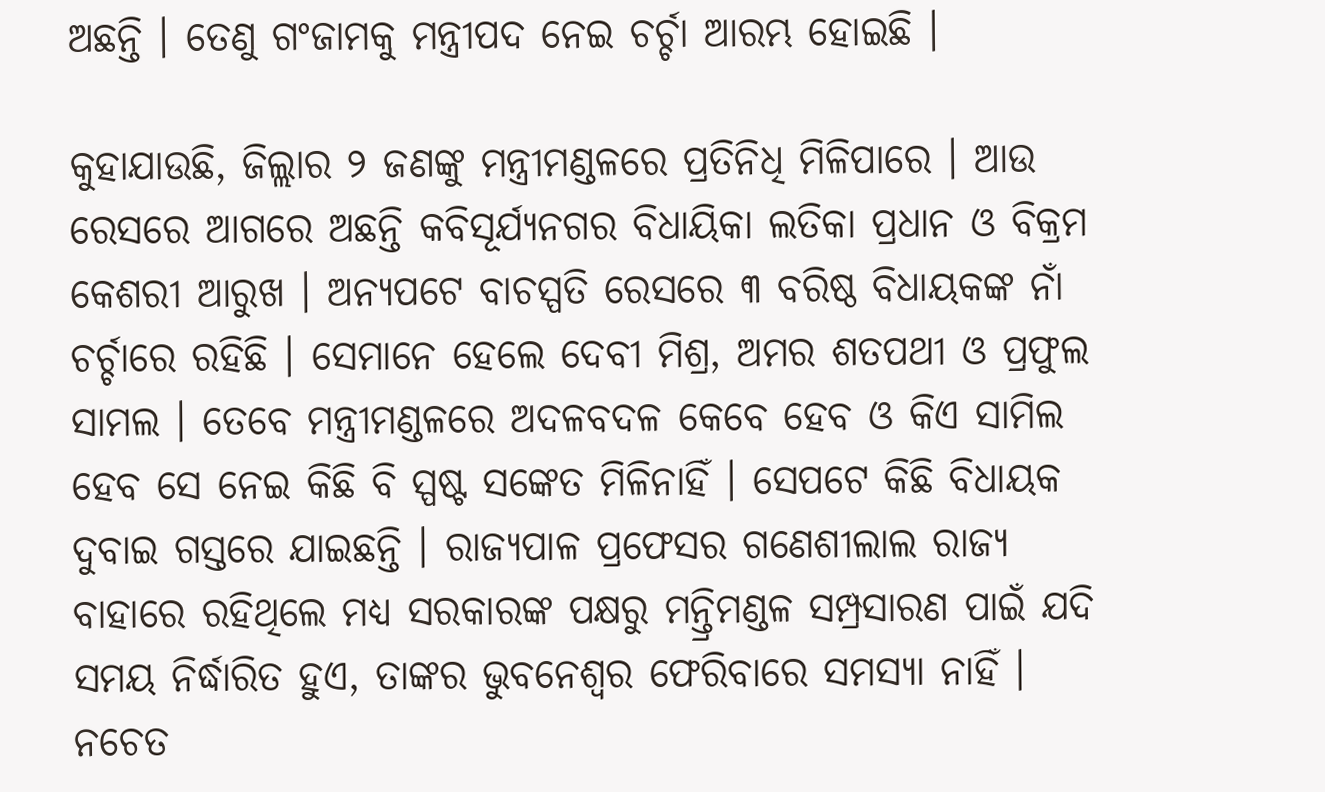ଅଛନ୍ତି । ତେଣୁ ଗଂଜାମକୁ ମନ୍ତ୍ରୀପଦ ନେଇ ଚର୍ଚ୍ଚା ଆରମ୍ଭ ହୋଇଛି ।

କୁହାଯାଉଛି, ଜିଲ୍ଲାର ୨ ଜଣଙ୍କୁ ମନ୍ତ୍ରୀମଣ୍ଡଳରେ ପ୍ରତିନିଧି ମିଳିପାରେ । ଆଉ ରେସରେ ଆଗରେ ଅଛନ୍ତି କବିସୂର୍ଯ୍ୟନଗର ବିଧାୟିକା ଲତିକା ପ୍ରଧାନ ଓ ବିକ୍ରମ କେଶରୀ ଆରୁଖ । ଅନ୍ୟପଟେ ବାଚସ୍ପତି ରେସରେ ୩ ବରିଷ୍ଠ ବିଧାୟକଙ୍କ ନାଁ ଚର୍ଚ୍ଚାରେ ରହିଛି । ସେମାନେ ହେଲେ ଦେବୀ ମିଶ୍ର, ଅମର ଶତପଥୀ ଓ ପ୍ରଫୁଲ ସାମଲ । ତେବେ ମନ୍ତ୍ରୀମଣ୍ଡଳରେ ଅଦଳବଦଳ କେବେ ହେବ ଓ କିଏ ସାମିଲ ହେବ ସେ ନେଇ କିଛି ବି ସ୍ପଷ୍ଟ ସଙ୍କେତ ମିଳିନାହିଁ । ସେପଟେ କିଛି ବିଧାୟକ ଦୁବାଇ ଗସ୍ତରେ ଯାଇଛନ୍ତି । ରାଜ୍ୟପାଳ ପ୍ରଫେସର ଗଣେଶୀଲାଲ ରାଜ୍ୟ ବାହାରେ ରହିଥିଲେ ମଧ୍ୟ ସରକାରଙ୍କ ପକ୍ଷରୁ ମନ୍ତ୍ରିମଣ୍ଡଳ ସମ୍ପ୍ରସାରଣ ପାଇଁ ଯଦି ସମୟ ନିର୍ଦ୍ଧାରିତ ହୁଏ, ତାଙ୍କର ଭୁବନେଶ୍ୱର ଫେରିବାରେ ସମସ୍ୟା ନାହିଁ । ନଚେତ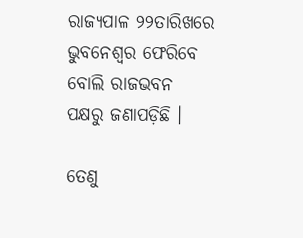ରାଜ୍ୟପାଳ ୨୨ତାରିଖରେ ଭୁବନେଶ୍ୱର ଫେରିବେ ବୋଲି ରାଜଭବନ ପକ୍ଷରୁ ଜଣାପଡ଼ିଛି ।

ତେଣୁ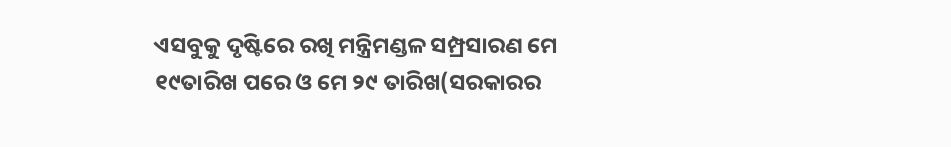ଏସବୁକୁ ଦୃଷ୍ଟିରେ ରଖି ମନ୍ତ୍ରିମଣ୍ଡଳ ସମ୍ପ୍ରସାରଣ ମେ ୧୯ତାରିଖ ପରେ ଓ ମେ ୨୯ ତାରିଖ(ସରକାରର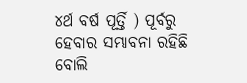୪ର୍ଥ ବର୍ଷ ପୂର୍ତ୍ତି ) ପୂର୍ବରୁ ହେବାର ସମ୍ଭାବନା ରହିଛି ବୋଲି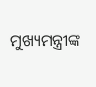ମୁଖ୍ୟମନ୍ତ୍ରୀଙ୍କ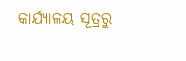କାର୍ଯ୍ୟାଳୟ ସୂତ୍ରରୁ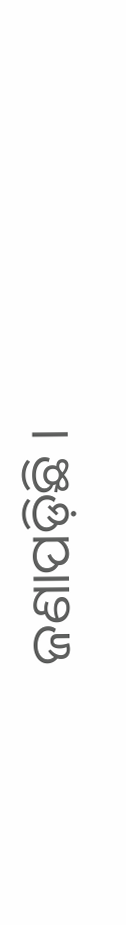ଜଣାପଡ଼ିଛି ।